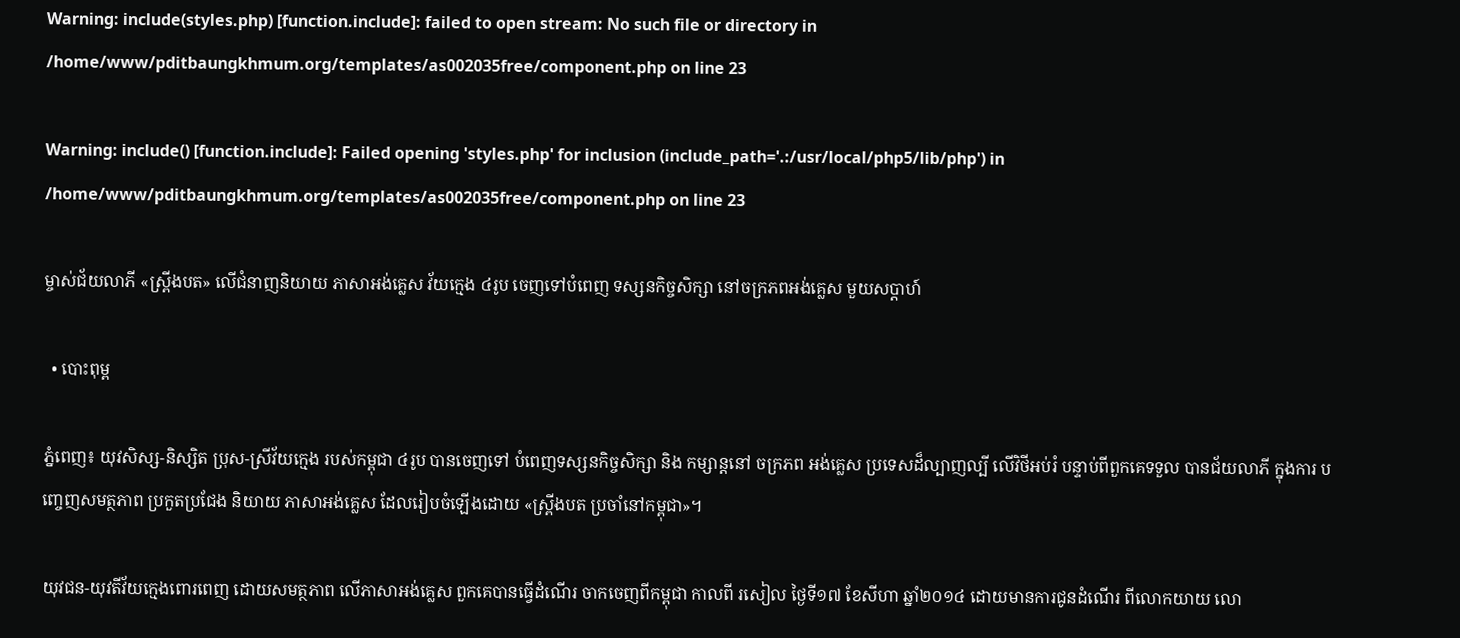Warning: include(styles.php) [function.include]: failed to open stream: No such file or directory in /home/www/pditbaungkhmum.org/templates/as002035free/component.php on line 23

Warning: include() [function.include]: Failed opening 'styles.php' for inclusion (include_path='.:/usr/local/php5/lib/php') in /home/www/pditbaungkhmum.org/templates/as002035free/component.php on line 23

ម្ចាស់ជ័យលាភី «ស្ព្រីងបត» លើជំនាញនិយាយ ភាសាអង់គ្លេស វ័យក្មេង ៤រូប ចេញទៅបំពេញ ទស្សនកិច្ចសិក្សា នៅចក្រភពអង់គ្លេស មួយសប្តាហ៍

  • បោះពុម្ព

ភ្នំពេញ៖ យុវសិស្ស-និស្សិត ប្រុស-ស្រីវ័យក្មេង របស់កម្ពុជា ៤រូប បានចេញទៅ បំពេញទស្សនកិច្ចសិក្សា និង កម្សាន្តនៅ ចក្រភព អង់គ្លេស ប្រទេសដ៏ល្បាញល្បី លើវិថីអប់រំ បន្ទាប់ពីពួកគេទទួល បានជ័យលាភី ក្នុងការ បញ្ចេញសមត្ថភាព ប្រកួតប្រជែង និយាយ ភាសាអង់គ្លេស ដែលរៀបចំឡើងដោយ «ស្ព្រីងបត ប្រចាំនៅកម្ពុជា»។

យុវជន-យុវតីវ័យក្មេងពោរពេញ ដោយសមត្ថភាព លើភាសាអង់គ្លេស ពួកគេបានធ្វើដំណើរ ចាកចេញពីកម្ពុជា កាលពី រសៀល ថ្ងៃទី១៧ ខែសីហា ឆ្នាំ២០១៤ ដោយមានការជូនដំណើរ ពីលោកយាយ លោ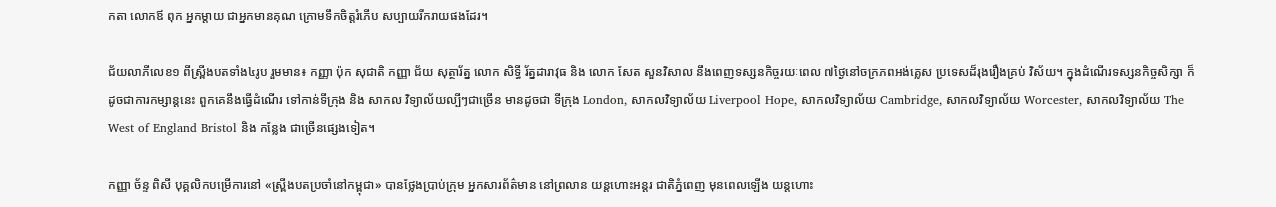កតា លោកឪ ពុក អ្នកម្តាយ ជាអ្នកមានគុណ ក្រោមទឹកចិត្តរំភើប សប្បាយរីករាយផងដែរ។

ជ័យលាភីលេខ១ ពីស្ព្រីងបតទាំង៤រូប រួមមាន៖ កញ្ញា ប៉ុក សុជាតិ កញ្ញា ជ័យ សុត្ថារ័ត្ន លោក សិទ្ធី រ័ត្នដារាវុធ និង លោក សែត សួនវិសាល នឹងពេញទស្សនកិច្ចរយៈពេល ៧ថ្ងៃនៅចក្រភពអង់គ្លេស ប្រទេសដ៏រុងរឿងគ្រប់ វិស័យ។ ក្នុងដំណើរទស្សនកិច្ចសិក្សា ក៏ដូចជាការកម្សាន្តនេះ ពួកគេនឹងធ្វើដំណើរ ទៅកាន់ទីក្រុង និង សាកល វិទ្យាល័យល្បីៗជាច្រើន មានដូចជា ទីក្រុង London, សាកលវិទ្យាល័យ Liverpool Hope, សាកលវិទ្យាល័យ Cambridge, សាកលវិទ្យាល័យ Worcester, សាកលវិទ្យាល័យ The West of England Bristol និង កន្លែង ជាច្រើនផ្សេងទៀត។

កញ្ញា ច័ន្ទ ពិសី បុគ្គលិកបម្រើការនៅ «ស្ព្រីងបតប្រចាំនៅកម្ពុជា» បានថ្លែងប្រាប់ក្រុម អ្នកសារព័ត៌មាន នៅព្រលាន យន្តហោះអន្តរ ជាតិភ្នំពេញ មុនពេលឡើង យន្តហោះ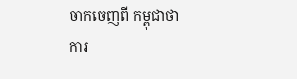ចាកចេញពី កម្ពុជាថា ការ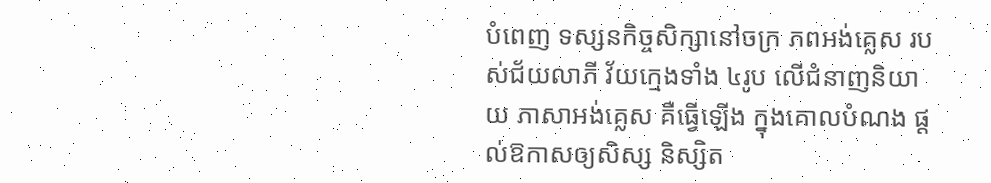បំពេញ ទស្សនកិច្ចសិក្សានៅចក្រ ភពអង់គ្លេស របស់ជ័យលាភី វ័យក្មេងទាំង ៤រូប លើជំនាញនិយាយ ភាសាអង់គ្លេស គឺធ្វើឡើង ក្នុងគោលបំណង ផ្តល់ឱកាសឲ្យសិស្ស និស្សិត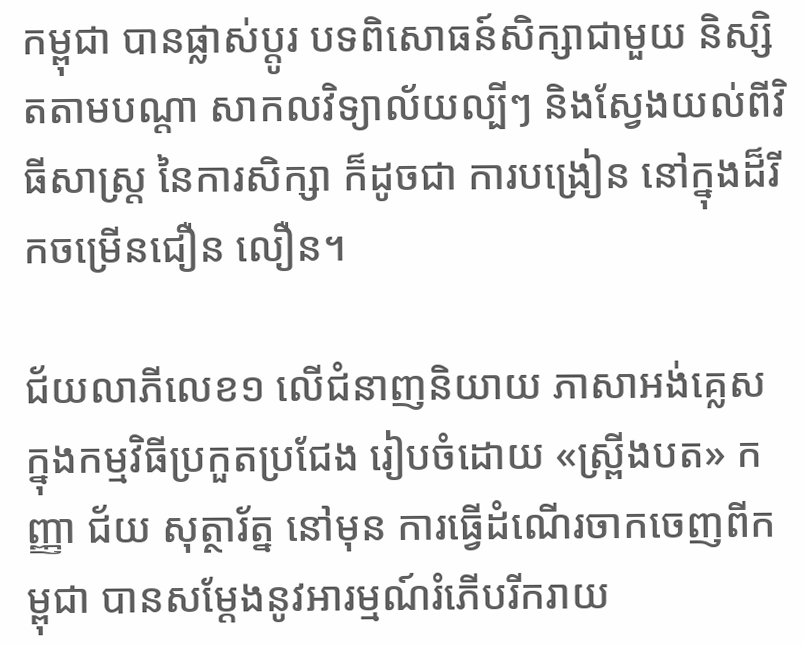កម្ពុជា បានផ្លាស់ប្តូរ បទពិសោធន៍សិក្សាជាមួយ និស្សិតតាមបណ្តា សាកលវិទ្យាល័យល្បីៗ និងស្វែងយល់ពីវិធីសាស្រ្ត នៃការសិក្សា ក៏ដូចជា ការបង្រៀន នៅក្នុងដ៏រីកចម្រើនជឿន លឿន។

ជ័យលាភីលេខ១ លើជំនាញនិយាយ ភាសាអង់គ្លេស ក្នុងកម្មវិធីប្រកួតប្រជែង រៀបចំដោយ «ស្ព្រីងបត» កញ្ញា ជ័យ សុត្ថារ័ត្ន នៅមុន ការធ្វើដំណើរចាកចេញពីកម្ពុជា បានសម្តែងនូវអារម្មណ៍រំភើបរីករាយ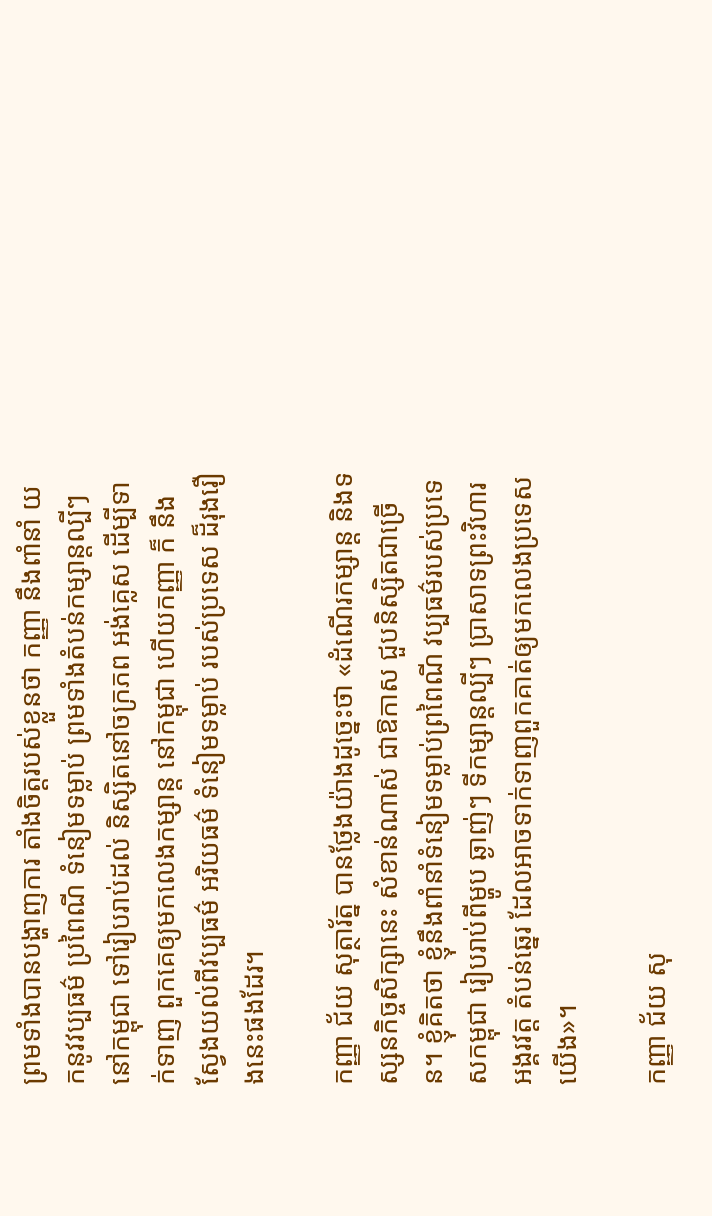ព្រមទាំងបានបង្ហាញការ តាំងចិត្តរបស់ខ្លួនថា កញ្ញា នឹងពាំនាំ យកនូវវប្បធម៌ ប្រពៃណី ទំនៀមទម្លាប់ ព្រមទាំងតំបន់កម្សាន្តល្បីៗ នៅកម្ពុជា ទៅរៀបរាប់ដល់ និស្សិតនៅចក្រភព អង់គ្លេស ដើម្បីទាក់ទាញ ពួកគេឲ្យមកលេងកម្សាន្ត នៅកម្ពុជា ហើយកញ្ញា ក៏ នឹងស្វែងយល់ពីវប្បធម៌ អរិយធម៌ ទំនៀមទម្លាប់ របស់ប្រទេស ដ៏រុងរឿងនេះផងដែរ។

កញ្ញា ជ័យ សុត្ថារ័ត្ន បានថ្លែងយ៉ាងដូច្នេះថា «ដំណើរកម្សាន្ត និងទស្សនកិច្ចសិក្សានេះ សំខាន់ណាស់ ជាឱកាស ជួបនិស្សិតជាច្រើន។ ខ្ញុំគិតថា ខ្ញុំនឹងពាំនាំទំនៀមទម្លាប់ព្រពៃណី វប្បធម៌របស់ប្រទេសកម្ពុជា រៀបរាប់ពីម្ហូប ឆ្ងាញ់ៗ ទីកម្សាន្តល្បីៗ ប្រាសាទព្រះវិហារ អង្គរវត្ត តំបន់ឆ្នេរ ដែលអាចទាក់ទាញពួកគាត់ឲ្យមកលេងប្រទេស យើង»។

កញ្ញា ជ័យ សុ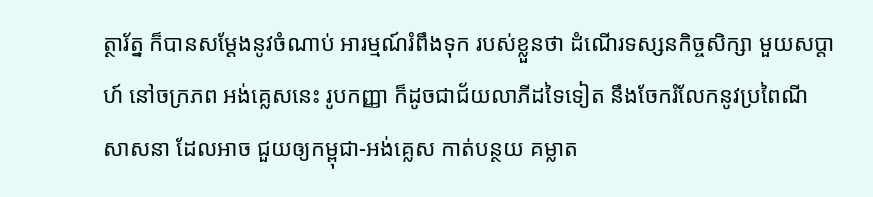ត្ថារ័ត្ន ក៏បានសម្តែងនូវចំណាប់ អារម្មណ៍រំពឹងទុក របស់ខ្លួនថា ដំណើរទស្សនកិច្ចសិក្សា មួយសប្តាហ៍ នៅចក្រភព អង់គ្លេសនេះ រូបកញ្ញា ក៏ដូចជាជ័យលាភីដទៃទៀត នឹងចែករំលែកនូវប្រពៃណី សាសនា ដែលអាច ជួយឲ្យកម្ពុជា-អង់គ្លេស កាត់បន្ថយ គម្លាត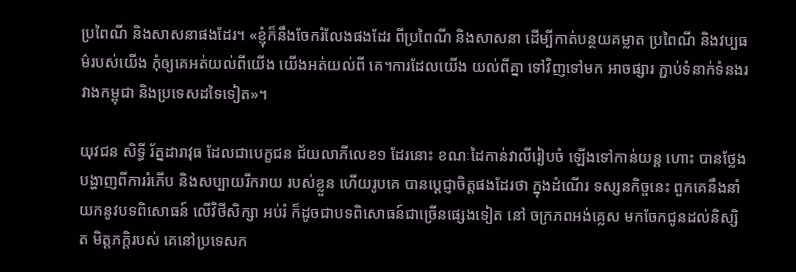ប្រពៃណី និងសាសនាផងដែរ។ «ខ្ញុំក៏នឹងចែករំលែងផងដែរ ពីប្រពៃណី និងសាសនា ដើម្បីកាត់បន្ថយគម្លាត ប្រពៃណី និងវប្បធម៌របស់យើង កុំឲ្យគេអត់យល់ពីយើង យើងអត់យល់ពី គេ។ការដែលយើង យល់ពីគ្នា ទៅវិញទៅមក អាចផ្សារ ភ្ជាប់ទំនាក់ទំនងរវាងកម្ពុជា និងប្រទេសដទៃទៀត»។

យុវជន សិទ្ធី រ័ត្នដារាវុធ ដែលជាបេក្ខជន ជ័យលាភីលេខ១ ដែរនោះ ខណៈដៃកាន់វាលីរៀបចំ ឡើងទៅកាន់យន្ត ហោះ បានថ្លែង បង្ហាញពីការរំភើប និងសប្បាយរីករាយ របស់ខ្លួន ហើយរូបគេ បានប្តេជ្ញាចិត្តផងដែរថា ក្នុងដំណើរ ទស្សនកិច្ចនេះ ពួកគេនឹងនាំ យកនូវបទពិសោធន៍ លើវិថីសិក្សា អប់រំ ក៏ដូចជាបទពិសោធន៍ជាច្រើនផ្សេងទៀត នៅ ចក្រភពអង់គ្លេស មកចែកជូនដល់និស្សិត មិត្តភក្តិរបស់ គេនៅប្រទេសក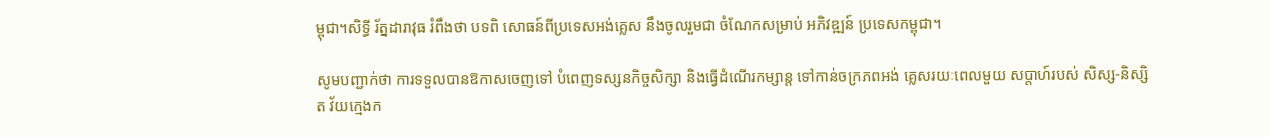ម្ពុជា។សិទ្ធី រ័ត្នដារាវុធ រំពឹងថា បទពិ សោធន៍ពីប្រទេសអង់គ្លេស នឹងចូលរួមជា ចំណែកសម្រាប់ អភិវឌ្ឍន៍ ប្រទេសកម្ពុជា។

សូមបញ្ជាក់ថា ការទទួលបានឱកាសចេញទៅ បំពេញទស្សនកិច្ចសិក្សា និងធ្វើដំណើរកម្សាន្ត ទៅកាន់ចក្រភពអង់ គ្លេសរយៈពេលមួយ សប្តាហ៍របស់ សិស្ស-និស្សិត វ័យក្មេងក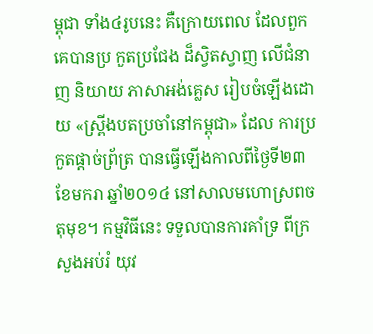ម្ពុជា ទាំង៤រូបនេះ គឺក្រោយពេល ដែលពួកគេបានប្រ កួតប្រជែង ដ៏ស្វិតស្វាញ លើជំនាញ និយាយ ភាសាអង់គ្លេស រៀបចំឡើងដោយ «ស្ព្រីងបតប្រចាំនៅកម្ពុជា» ដែល ការប្រកួតផ្តាច់ព្រ័ត្រ បានធ្វើឡើងកាលពីថ្ងៃទី២៣ ខែមករា ឆ្នាំ២០១៤ នៅសាលមហោស្រពចតុមុខ។ កម្មវិធីនេះ ទទួលបានការគាំទ្រ ពីក្រសួងអប់រំ យុវ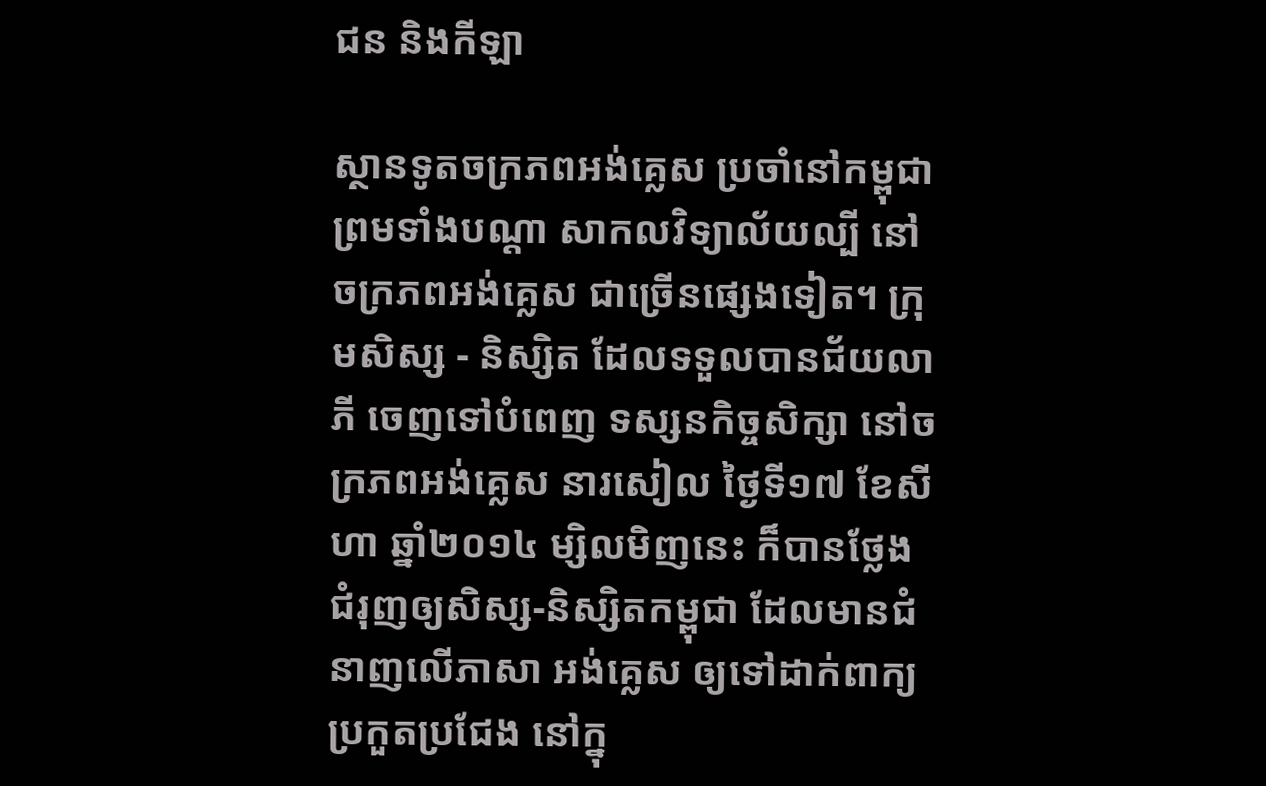ជន និងកីឡា

ស្ថានទូតចក្រភពអង់គ្លេស ប្រចាំនៅកម្ពុជា ព្រមទាំងបណ្តា សាកលវិទ្យាល័យល្បី នៅចក្រភពអង់គ្លេស ជាច្រើនផ្សេងទៀត។ ក្រុមសិស្ស - និស្សិត ដែលទទួលបានជ័យលាភី ចេញទៅបំពេញ ទស្សនកិច្ចសិក្សា នៅចក្រភពអង់គ្លេស នារសៀល ថ្ងៃទី១៧ ខែសីហា ឆ្នាំ២០១៤ ម្សិលមិញនេះ ក៏បានថ្លែងជំរុញឲ្យសិស្ស-និស្សិតកម្ពុជា ដែលមានជំនាញលើភាសា អង់គ្លេស ឲ្យទៅដាក់ពាក្យប្រកួតប្រជែង នៅក្នុ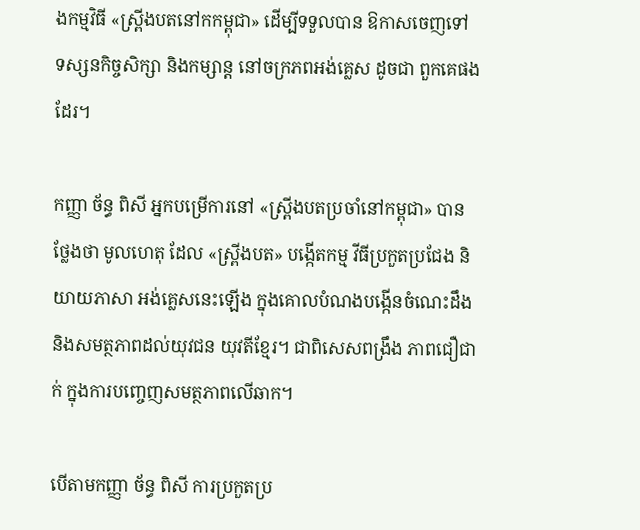ងកម្មវិធី «ស្ព្រីងបតនៅកកម្ពុជា» ដើម្បីទទួលបាន ឱកាសចេញទៅ ទស្សនកិច្ចសិក្សា និងកម្សាន្ត នៅចក្រភពអង់គ្លេស ដូចជា ពួកគេផងដែរ។

កញ្ញា ច័ន្ធ ពិសី អ្នកបម្រើការនៅ «ស្រ្ពីងបតប្រចាំនៅកម្ពុជា» បានថ្លែងថា មូលហេតុ ដែល «ស្ព្រីងបត» បង្កើតកម្ម វីធីប្រកួតប្រជែង និយាយភាសា អង់គ្លេសនេះឡើង ក្នុងគោលបំណងបង្កើនចំណេះដឹង និងសមត្ថភាពដល់យុវជន យុវតីខ្មែរ។ ជាពិសេសពង្រឹង ភាពជឿជាក់ ក្នុងការបញ្ចេញសមត្ថភាពលើឆាក។

បើតាមកញ្ញា ច័ន្ធ ពិសី ការប្រកួតប្រ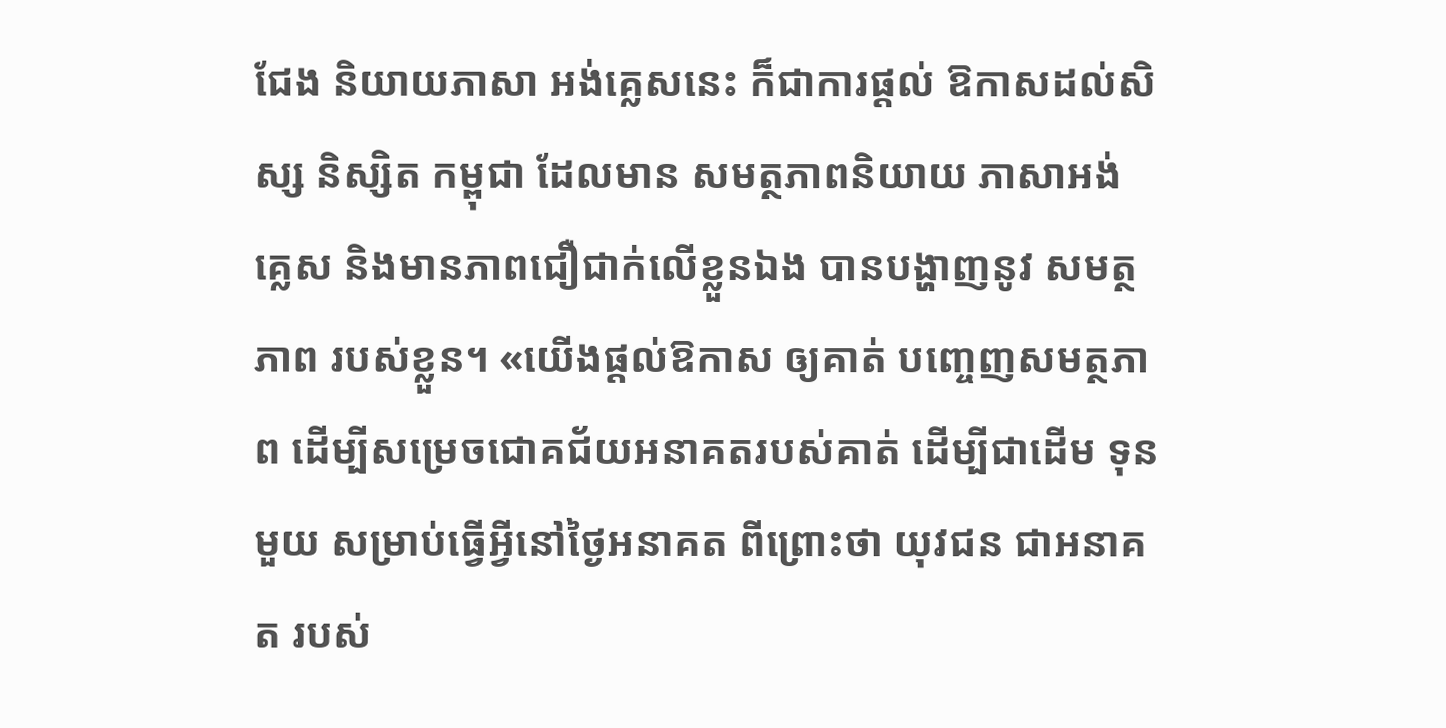ជែង និយាយភាសា អង់គ្លេសនេះ ក៏ជាការផ្តល់ ឱកាសដល់សិស្ស និស្សិត កម្ពុជា ដែលមាន សមត្ថភាពនិយាយ ភាសាអង់គ្លេស និងមានភាពជឿជាក់លើខ្លួនឯង បានបង្ហាញនូវ សមត្ថភាព របស់ខ្លួន។ «យើងផ្តល់ឱកាស ឲ្យគាត់ បញ្ចេញសមត្ថភាព ដើម្បីសម្រេចជោគជ័យអនាគតរបស់គាត់ ដើម្បីជាដើម ទុនមួយ សម្រាប់ធ្វើអ្វីនៅថ្ងៃអនាគត ពីព្រោះថា យុវជន ជាអនាគត របស់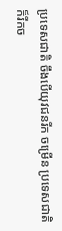ប្រទេសជាតិ ចឹងបើយុវជនរីក ចម្រើន ប្រទេសជាតិ ក៏រីកច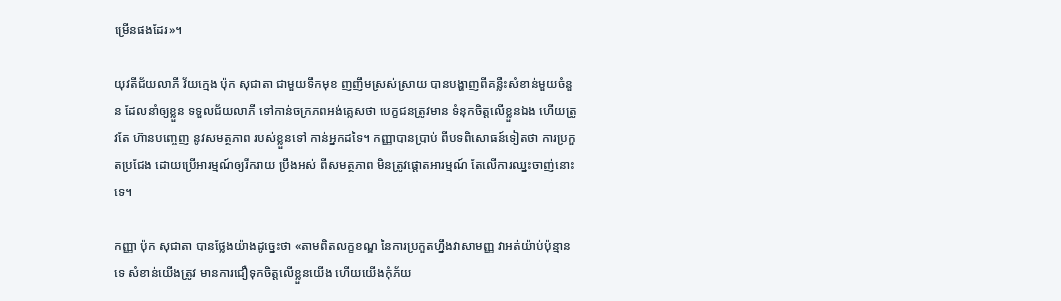ម្រើនផងដែរ»។

យុវតីជ័យលាភី វ័យក្មេង ប៉ុក សុជាតា ជាមួយទឹកមុខ ញញឹមស្រស់ស្រាយ បានបង្ហាញពីគន្លឺះសំខាន់មួយចំនួន ដែលនាំឲ្យខ្លួន ទទួលជ័យលាភី ទៅកាន់ចក្រភពអង់គ្លេសថា បេក្ខជនត្រូវមាន ទំនុកចិត្តលើខ្លួនឯង ហើយត្រូវតែ ហ៊ានបញ្ចេញ នូវសមត្ថភាព របស់ខ្លួនទៅ កាន់អ្នកដទៃ។ កញ្ញាបានប្រាប់ ពីបទពិសោធន៍ទៀតថា ការប្រកួតប្រជែង ដោយប្រើអារម្មណ៍ឲ្យរីករាយ ប្រឹងអស់ ពីសមត្ថភាព មិនត្រូវផ្តោតអារម្មណ៍ តែលើការឈ្នះចាញ់នោះទេ។

កញ្ញា ប៉ុក សុជាតា បានថ្លែងយ៉ាងដូច្នេះថា «តាមពិតលក្ខខណ្ឌ នៃការប្រកួតហ្នឹងវាសាមញ្ញ វាអត់យ៉ាប់ប៉ុន្មានទេ សំខាន់យើងត្រូវ មានការជឿទុកចិត្តលើខ្លួនយើង ហើយយើងកុំភ័យ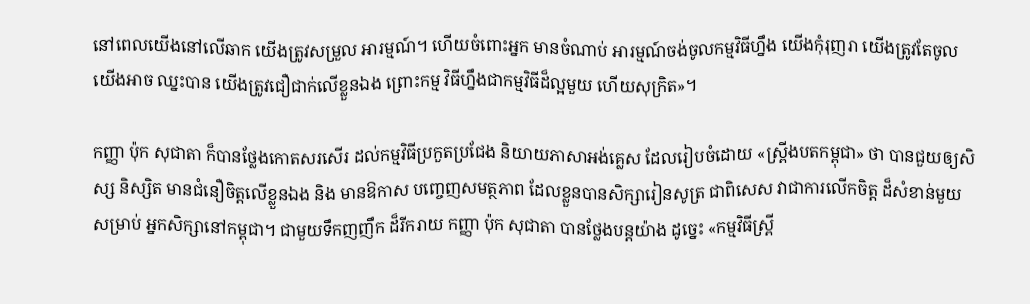នៅពេលយើងនៅលើឆាក យើងត្រូវសម្រួល អារម្មណ៍។ ហើយចំពោះអ្នក មានចំណាប់ អារម្មណ៍ចង់ចូលកម្មវិធីហ្នឹង យើងកុំរុញរា យើងត្រូវតែចូល យើងអាច ឈ្នះបាន យើងត្រូវជឿជាក់លើខ្លួនឯង ព្រោះកម្ម វិធីហ្នឹងជាកម្មវិធីដ៏ល្អមួយ ហើយសុក្រិត»។

កញ្ញា ប៉ុក សុជាតា ក៏បានថ្លែងកោតសរសើរ ដល់កម្មវិធីប្រកួតប្រជែង និយាយភាសាអង់គ្លេស ដែលរៀបចំដោយ «ស្ព្រីងបតកម្ពុជា» ថា បានជួយឲ្យសិស្ស និស្សិត មានជំនឿចិត្តលើខ្លួនឯង និង មានឱកាស បញ្ចេញសមត្ថភាព ដែលខ្លួនបានសិក្សារៀនសូត្រ ជាពិសេស វាជាការលើកចិត្ត ដ៏សំខាន់មួយសម្រាប់ អ្នកសិក្សានៅកម្ពុជា។ ជាមួយទឹកញញឹក ដ៏រីករាយ កញ្ញា ប៉ុក សុជាតា បានថ្លែងបន្តយ៉ាង ដូច្នេះ «កម្មវិធីស្ព្រី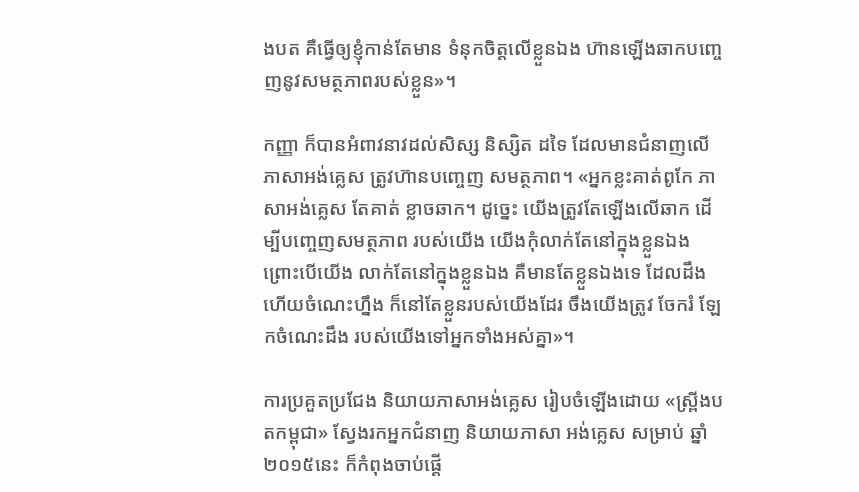ងបត គឺធ្វើឲ្យខ្ញុំកាន់តែមាន ទំនុកចិត្តលើខ្លួនឯង ហ៊ានឡើងឆាកបញ្ចេញនូវសមត្ថភាពរបស់ខ្លួន»។

កញ្ញា ក៏បានអំពាវនាវដល់សិស្ស និស្សិត ដទៃ ដែលមានជំនាញលើភាសាអង់គ្លេស ត្រូវហ៊ានបញ្ចេញ សមត្ថភាព។ «អ្នកខ្លះគាត់ពូកែ ភាសាអង់គ្លេស តែគាត់ ខ្លាចឆាក។ ដូច្នេះ យើងត្រូវតែឡើងលើឆាក ដើម្បីបញ្ចេញសមត្ថភាព របស់យើង យើងកុំលាក់តែនៅក្នុងខ្លួនឯង ព្រោះបើយើង លាក់តែនៅក្នុងខ្លួនឯង គឺមានតែខ្លួនឯងទេ ដែលដឹង ហើយចំណេះហ្នឹង ក៏នៅតែខ្លួនរបស់យើងដែរ ចឹងយើងត្រូវ ចែករំ ឡែកចំណេះដឹង របស់យើងទៅអ្នកទាំងអស់គ្នា»។

ការប្រគួតប្រជែង និយាយភាសាអង់គ្លេស រៀបចំឡើងដោយ «ស្រ្ពីងបតកម្ពុជា» ស្វែងរកអ្នកជំនាញ និយាយភាសា អង់គ្លេស សម្រាប់ ឆ្នាំ២០១៥នេះ ក៏កំពុងចាប់ផ្តើ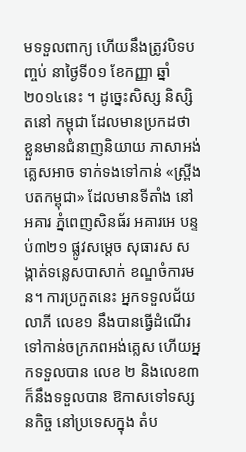មទទួលពាក្យ ហើយនឹងត្រូវបិទបញ្ចប់ នាថ្ងៃទី០១ ខែកញ្ញា ឆ្នាំ ២០១៤នេះ ។ ដូច្នេះសិស្ស និស្សិតនៅ កម្ពុជា ដែលមានប្រកដថា ខ្លួនមានជំនាញនិយាយ ភាសាអង់គ្លេសអាច ទាក់ទងទៅកាន់ «ស្ព្រីងបតកម្ពុជា» ដែលមានទីតាំង នៅអគារ ភ្នំពេញសិនធ័រ អគារអេ បន្ទប់៣២១ ផ្លូវសម្តេច សុធារស សង្កាត់ទន្លេសបាសាក់ ខណ្ឌចំការមន។ ការប្រកួតនេះ អ្នកទទួលជ័យ លាភី លេខ១ នឹងបានធ្វើដំណើរទៅកាន់ចក្រភពអង់គ្លេស ហើយអ្នកទទួលបាន លេខ ២ និងលេខ៣ ក៏នឹងទទួលបាន ឱកាសទៅទស្សនកិច្ច នៅប្រទេសក្នុង តំប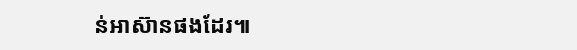ន់អាស៊ានផងដែរ៕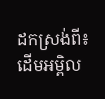ដកស្រង់ពី៖ ដើមអម្ពិល